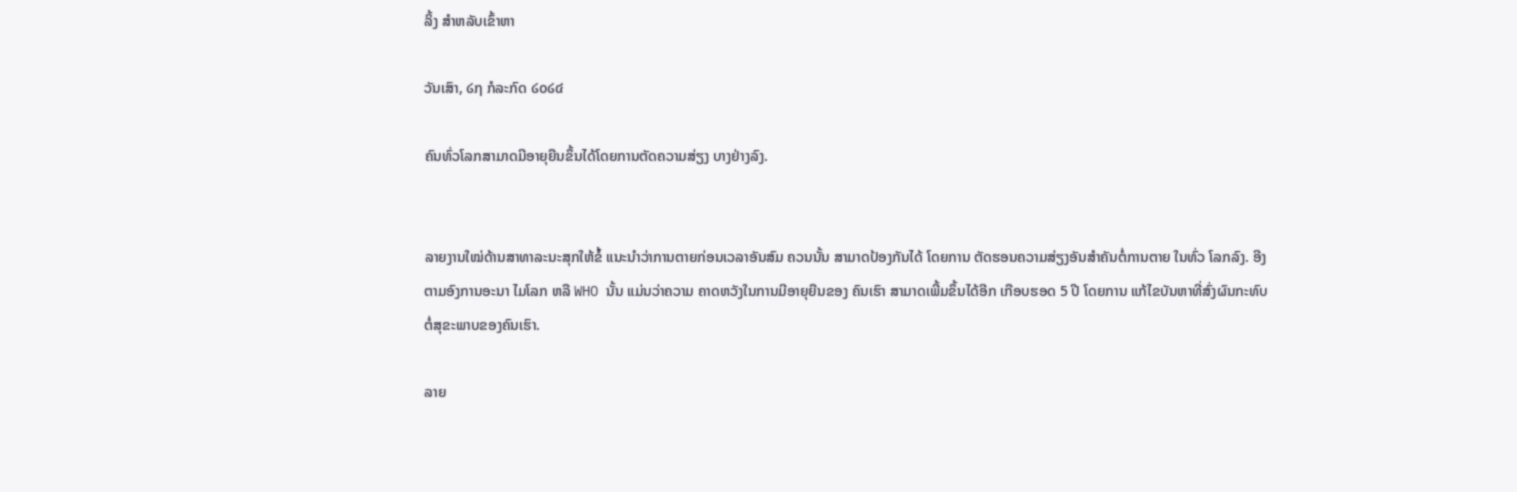ລິ້ງ ສຳຫລັບເຂົ້າຫາ

ວັນເສົາ, ໒໗ ກໍລະກົດ ໒໐໒໔

ຄົນທົ່ວໂລກສາມາດມີອາຍຸຍືນຂຶ້ນໄດ້ໂດຍການຕັດຄວາມສ່ຽງ ບາງຢ່າງລົງ.


ລາຍງານໃໝ່ດ້ານສາທາລະນະສຸກໃຫ້ຂໍ້ ແນະນຳວ່າການຕາຍກ່ອນເວລາອັນສົມ ຄວນນັ້ນ ສາມາດປ້ອງກັນໄດ້ ໂດຍການ ຕັດຮອນຄວາມສ່ຽງອັນສຳຄັນຕໍ່ການຕາຍ ໃນທົ່ວ ໂລກລົງ. ອີງຕາມອົງການອະນາ ໄມໂລກ ຫລື WHO ນັ້ນ ແມ່ນວ່າຄວາມ ຄາດຫວັງໃນການມີອາຍຸຍືນຂອງ ຄົນເຮົາ ສາມາດເພີ້ມຂຶ້ນໄດ້ອີກ ເກືອບຮອດ 5 ປີ ໂດຍການ ແກ້ໄຂບັນຫາທີ່ສົ່ງຜົນກະທົບ ຕໍ່ສຸຂະພາບຂອງຄົນເຮົາ.

ລາຍ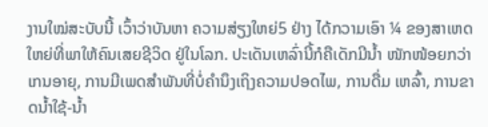ງານໃໝ່ສະບັບນີ້ ເວົ້າວ່າບັນຫາ ຄວາມສ່ຽງໃຫຍ່5 ຢ່າງ ໄດ້ກວາມເອົາ ¼ ຂອງສາເຫດ ໃຫຍ່ທີ່ພາໃຫ້ຄົນເສຍຊີວິດ ຢູ່ໃນໂລກ. ປະເດັນເຫລົ່ານີ້ກໍຄືເດັກມີນ້ຳ ໜັກໜ້ອຍກວ່າເກນອາຍຸ, ການມີເພດສຳພັນທີ່ບໍ່ຄຳນຶງເຖິງຄວາມປອດໄພ, ການດື່ມ ເຫລົ້າ, ການຂາດນ້ຳໃຊ້-ນ້ຳ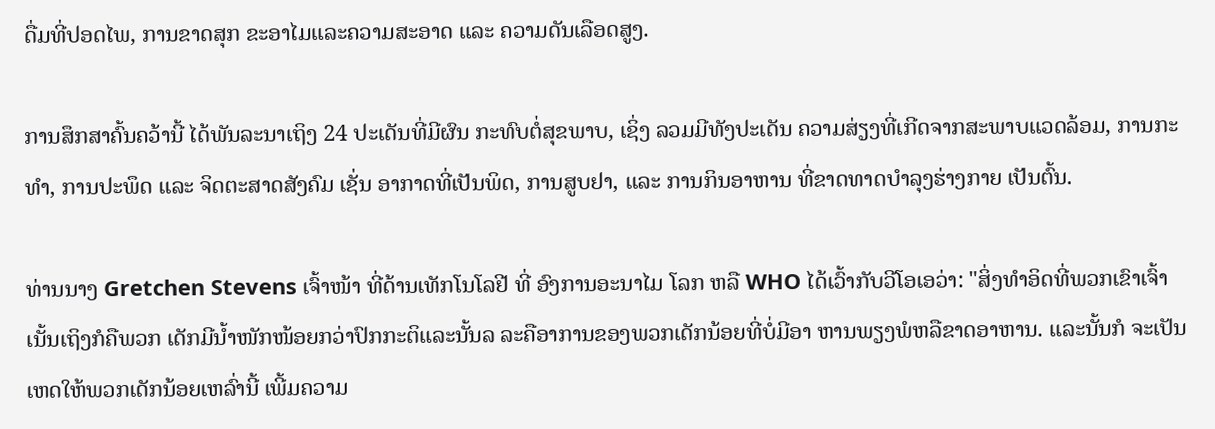ດື່ມທີ່ປອດໄພ, ການຂາດສຸກ ຂະອາໄມແລະຄວາມສະອາດ ແລະ ຄວາມດັນເລືອດສູງ.

ການສຶກສາຄົ້ນຄວ້ານີ້ ໄດ້ພັນລະນາເຖິງ 24 ປະເດັນທີ່ມີຜົນ ກະທົບຕໍ່ສຸຂພາບ, ເຊິ່ງ ລວມມີທັງປະເດັນ ຄວາມສ່ຽງທີ່ເກີດຈາກສະພາບແວດລ້ອມ, ການກະທໍາ, ການປະພຶດ ແລະ ຈິດຕະສາດສັງຄົມ ເຊັ່ນ ອາກາດທີ່ເປັນພິດ, ການສູບຢາ, ແລະ ການກິນອາຫານ ທີ່ຂາດທາດບໍາລຸງຮ່າງກາຍ ເປັນຕົ້ນ.

ທ່ານນາງ Gretchen Stevens ເຈົ້າໜ້າ ທີ່ດ້ານເທັກໂນໂລຢີ ທີ່ ອົງການອະນາໄມ ໂລກ ຫລື WHO ໄດ້ເວົ້າກັບວີໂອເອວ່າ: "ສິ່ງທຳອິດທີ່ພວກເຂົາເຈົ້າເນັ້ນເຖິງກໍຄືພວກ ເດັກມີນ້ຳໜັກໜ້ອຍກວ່າປົກກະຕິແລະນັ້ນລ ລະຄືອາການຂອງພວກເດັກນ້ອຍທີ່ບໍ່ມີອາ ຫານພຽງພໍຫລືຂາດອາຫານ. ແລະນັ້ນກໍ ຈະເປັນເຫດໃຫ້ພວກເດັກນ້ອຍເຫລົ່ານີ້ ເພີ້ມຄວາມ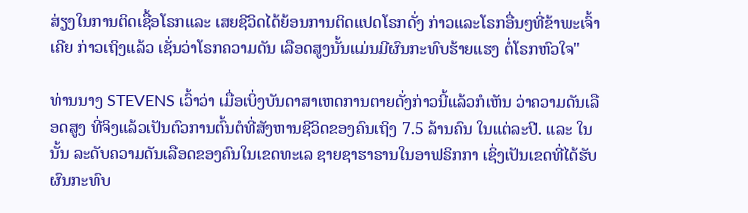ສ່ຽງໃນການຕິດເຊື້ອໂຣກແລະ ເສຍຊີວິດໄດ້ຍ້ອນການຕິດແປດໂຣກດັ່ງ ກ່າວແລະໂຣກອື່ນໆທີ່ຂ້າພະເຈົ້າເຄີຍ ກ່າວເຖິງແລ້ວ ເຊັ່ນວ່າໂຣກຄວາມດັນ ເລືອດສູງນັ້ນແມ່ນມີຜົນກະທົບຮ້າຍແຮງ ຕໍ່ໂຣກຫົວໃຈ"

ທ່ານນາງ STEVENS ເວົ້າວ່າ ເມື່ອເບິ່ງບັນດາສາເຫດການຕາຍດັ່ງກ່າວນີ້ແລ້ວກໍເຫັນ ວ່າຄວາມດັນເລືອດສູງ ທີ່ຈິງແລ້ວເປັນຕົວການຕົ້ນຕໍທີ່ສັງຫານຊີວິດຂອງຄົນເຖິງ 7.5 ລ້ານຄົນ ໃນແຕ່ລະປີ. ແລະ ໃນນັ້ນ ລະດັບຄວາມດັນເລືອດຂອງຄົນໃນເຂດທະເລ ຊາຍຊາຮາຣານໃນອາຟຣິກກາ ເຊິ່ງເປັນເຂດທີ່ໄດ້ຮັບຜົນກະທົບ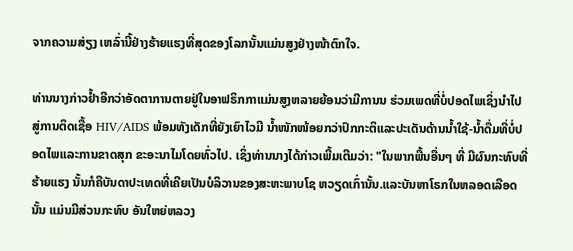ຈາກຄວາມສ່ຽງ ເຫລົ່ານີ້ຢ່າງຮ້າຍແຮງທີ່ສຸດຂອງໂລກນັ້ນແມ່ນສູງຢ່າງໜ້າຕົກໃຈ.

ທ່ານນາງກ່າວຢ້ຳອີກວ່າອັດຕາການຕາຍຢູ່ໃນອາຟຣິກກາແມ່ນສູງຫລາຍຍ້ອນວ່າມີການນ ຮ່ວມເພດທີ່ບໍ່ປອດໄພເຊິ່ງນຳໄປສູ່ການຕິດເຊື້ອ HIV/AIDS ພ້ອມທັງເດັກທີ່ຍັງເຍົາໄວມີ ນໍ້າໜັກໜ້ອຍກວ່າປົກກະຕິແລະປະເດັນດ້ານນ້ຳໃຊ້-ນ້ຳດື່ມທີ່ບໍ່ປອດໄພແລະການຂາດສຸກ ຂະອະນາໄມໂດຍທົ່ວໄປ. ເຊິ່ງທ່ານນາງໄດ້ກ່າວເພີ້ມເຕີມວ່າ: "ໃນພາກພື້ນອື່ນໆ ທີ່ ມີຜົນກະທົບທີ່ຮ້າຍແຮງ ນັ້ນກໍຄືບັນດາປະເທດທີ່ເຄີຍເປັນບໍລິວານຂອງສະຫະພາບໂຊ ຫວຽດເກົ່ານັ້ນ.ແລະບັນຫາໂຣກໃນຫລອດເລືອດນັ້ນ ແມ່ນມີສ່ວນກະທົບ ອັນໃຫຍ່ຫລວງ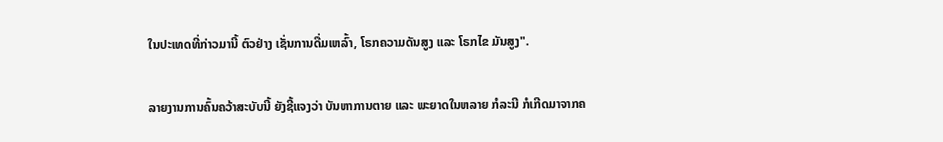ໃນປະເທດທີ່ກ່າວມານີ້ ຕົວຢ່າງ ເຊັ່ນການດື່ມເຫລົ້າ, ໂຣກຄວາມດັນສູງ ແລະ ໂຣກໄຂ ມັນສູງ".

ລາຍງານການຄົ້ນຄວ້າສະບັບນີ້ ຍັງຊີ້ແຈງວ່າ ບັນຫາການຕາຍ ແລະ ພະຍາດໃນຫລາຍ ກໍລະນີ ກໍເກີດມາຈາກຄ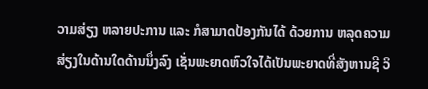ວາມສ່ຽງ ຫລາຍປະການ ແລະ ກໍສາມາດປ້ອງກັນໄດ້ ດ້ວຍການ ຫລຸດຄວາມສ່ຽງໃນດ້ານໃດດ້ານນຶ່ງລົງ ເຊັ່ນພະຍາດຫົວໃຈໄດ້ເປັນພະຍາດທີ່ສັງຫານຊີ ວິ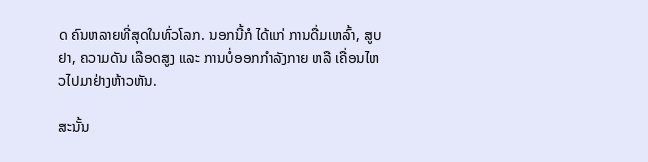ດ ຄົນຫລາຍທີ່ສຸດໃນທົ່ວໂລກ. ນອກນີ້ກໍ ໄດ້ແກ່ ການດື່ມເຫລົ້າ, ສູບຢາ, ຄວາມດັນ ເລືອດສູງ ແລະ ການບໍ່ອອກກຳລັງກາຍ ຫລື ເຄື່ອນໄຫວໄປມາຢ່າງຫ້າວຫັນ.

ສະນັ້ນ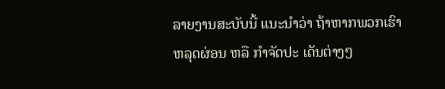ລາຍງານສະບັບນີ້ ແນະນຳວ່າ ຖ້າຫາກພວກເຮົາຫລຸດຜ່ອນ ຫລື ກຳຈັດປະ ເດັນຕ່າງໆ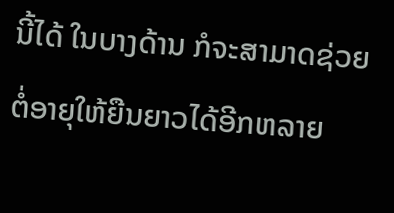ນີ້ໄດ້ ໃນບາງດ້ານ ກໍຈະສາມາດຊ່ວຍຕໍ່ອາຍຸໃຫ້ຍືນຍາວໄດ້ອີກຫລາຍ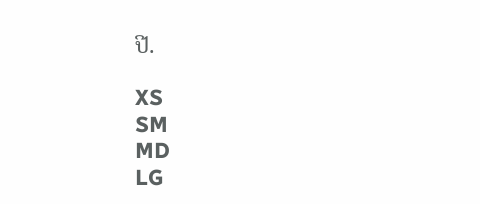ປີ.

XS
SM
MD
LG